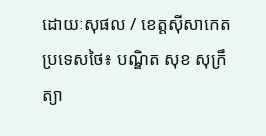ដោយៈសុផល / ខេត្តស៊ីសាកេត ប្រទេសថៃ៖ បណ្ឌិត សុខ សុក្រឹត្យា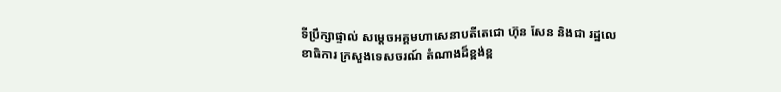ទីប្រឹក្សាផ្ទាល់ សម្តេចអគ្គមហាសេនាបតីតេជោ ហ៊ុន សែន និងជា រដ្ឋលេខាធិការ ក្រសួងទេសចរណ៍ តំណាងដ៏ខ្ពង់ខ្ព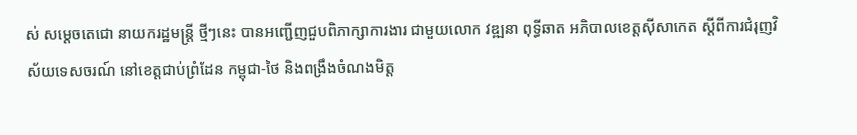ស់ សម្តេចតេជោ នាយករដ្ឋមន្ត្រី ថ្មីៗនេះ បានអញ្ជើញជួបពិភាក្សាការងារ ជាមួយលោក វឌ្ឍនា ពុទ្ធីឆាត អភិបាលខេត្តស៊ីសាកេត ស្តីពីការជំរុញវិស័យទេសចរណ៍ នៅខេត្តជាប់ព្រំដែន កម្ពុជា-ថៃ និងពង្រឹងចំណងមិត្ត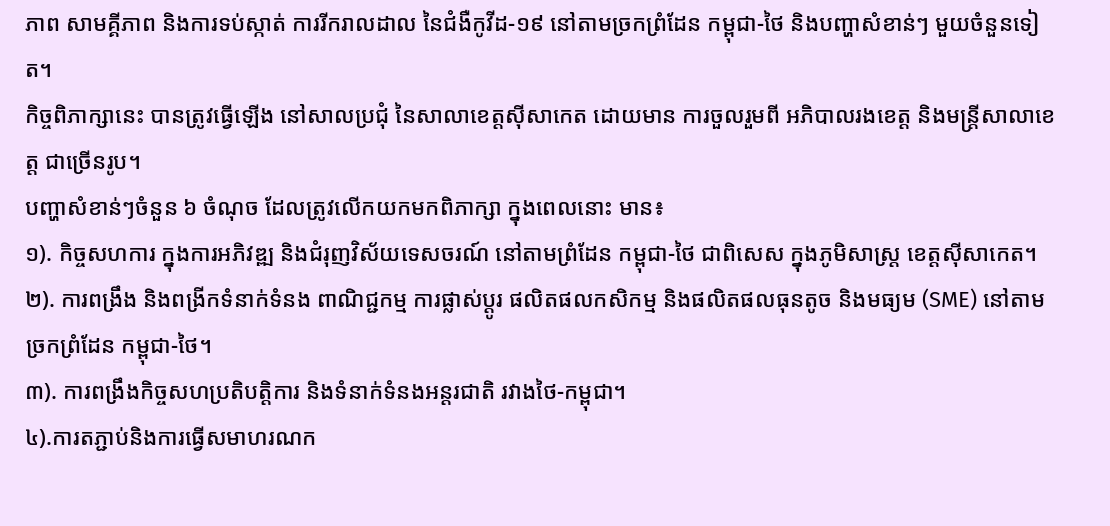ភាព សាមគ្គីភាព និងការទប់ស្កាត់ ការរីករាលដាល នៃជំងឺកូវីដ-១៩ នៅតាមច្រកព្រំដែន កម្ពុជា-ថៃ និងបញ្ហាសំខាន់ៗ មួយចំនួនទៀត។
កិច្ចពិភាក្សានេះ បានត្រូវធ្វើឡើង នៅសាលប្រជុំ នៃសាលាខេត្តស៊ីសាកេត ដោយមាន ការចួលរួមពី អភិបាលរងខេត្ត និងមន្ត្រីសាលាខេត្ត ជាច្រើនរូប។
បញ្ហាសំខាន់ៗចំនួន ៦ ចំណុច ដែលត្រូវលើកយកមកពិភាក្សា ក្នុងពេលនោះ មាន៖
១). កិច្ចសហការ ក្នុងការអភិវឌ្ឍ និងជំរុញវិស័យទេសចរណ៍ នៅតាមព្រំដែន កម្ពុជា-ថៃ ជាពិសេស ក្នុងភូមិសាស្ត្រ ខេត្តស៊ីសាកេត។
២). ការពង្រឹង និងពង្រីកទំនាក់ទំនង ពាណិជ្ជកម្ម ការផ្លាស់ប្តូរ ផលិតផលកសិកម្ម និងផលិតផលធុនតូច និងមធ្យម (SME) នៅតាមច្រកព្រំដែន កម្ពុជា-ថៃ។
៣). ការពង្រឹងកិច្ចសហប្រតិបត្តិការ និងទំនាក់ទំនងអន្តរជាតិ រវាងថៃ-កម្ពុជា។
៤).ការតភ្ជាប់និងការធ្វើសមាហរណក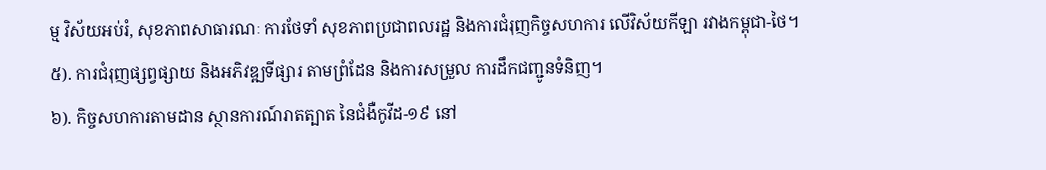ម្ម វិស័យអប់រំ, សុខភាពសាធារណៈ ការថែទាំ សុខភាពប្រជាពលរដ្ឋ និងការជំរុញកិច្ចសហការ លើវិស័យកីឡា រវាងកម្ពុជា-ថៃ។
៥). ការជំរុញផ្សព្វផ្សាយ និងអភិវឌ្ឍទីផ្សារ តាមព្រំដែន និងការសម្រួល ការដឹកជញ្ជូនទំនិញ។
៦). កិច្ចសហការតាមដាន ស្ថានការណ៍រាតត្បាត នៃជំងឺកូវីដ-១៩ នៅ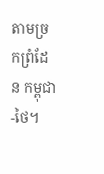តាមច្រកព្រំដែន កម្ពុជា-ថៃ។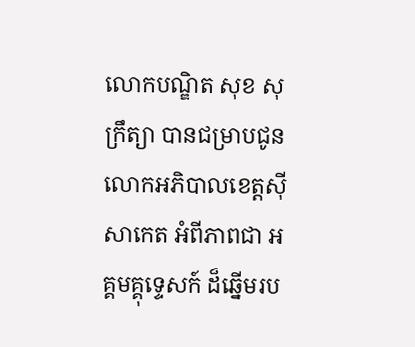លោកបណ្ឌិត សុខ សុក្រឹត្យា បានជម្រាបជូន លោកអភិបាលខេត្តស៊ីសាកេត អំពីភាពជា អគ្គមគ្គុទ្ទេសក៍ ដ៏ឆ្នើមរប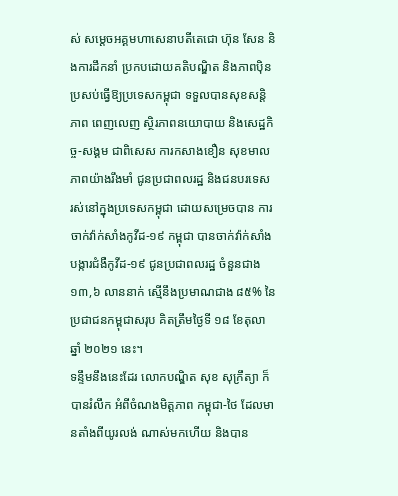ស់ សម្តេចអគ្គមហាសេនាបតីតេជោ ហ៊ុន សែន និងការដឹកនាំ ប្រកបដោយគតិបណ្ឌិត និងភាពប៉ិនប្រសប់ធ្វើឱ្យប្រទេសកម្ពុជា ទទួលបានសុខសន្តិភាព ពេញលេញ ស្ថិរភាពនយោបាយ និងសេដ្ឋកិច្ច-សង្គម ជាពិសេស ការកសាងខឿន សុខមាលភាពយ៉ាងរឹងមាំ ជូនប្រជាពលរដ្ឋ និងជនបរទេស រស់នៅក្នុងប្រទេសកម្ពុជា ដោយសម្រេចបាន ការចាក់វ៉ាក់សាំងកូវីដ-១៩ កម្ពុជា បានចាក់វ៉ាក់សាំងបង្ការជំងឺកូវីដ-១៩ ជូនប្រជាពលរដ្ឋ ចំនួនជាង ១៣,៦ លាននាក់ ស្មើនឹងប្រមាណជាង ៨៥% នៃប្រជាជនកម្ពុជាសរុប គិតត្រឹមថ្ងៃទី ១៨ ខែតុលា ឆ្នាំ ២០២១ នេះ។
ទន្ទឹមនឹងនេះដែរ លោកបណ្ឌិត សុខ សុក្រឹត្យា ក៏បានរំលឹក អំពីចំណងមិត្តភាព កម្ពុជា-ថៃ ដែលមានតាំងពីយូរលង់ ណាស់មកហើយ និងបាន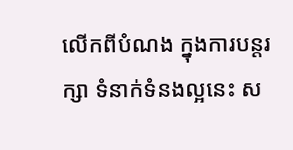លើកពីបំណង ក្នុងការបន្តរក្សា ទំនាក់ទំនងល្អនេះ ស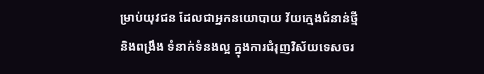ម្រាប់យុវជន ដែលជាអ្នកនយោបាយ វ័យក្មេងជំនាន់ថ្មី និងពង្រឹង ទំនាក់ទំនងល្អ ក្នុងការជំរុញវិស័យទេសចរ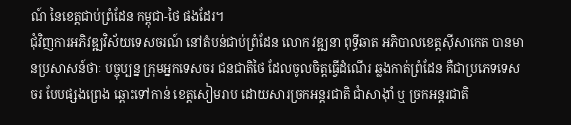ណ៍ នៃខេត្តជាប់ព្រំដែន កម្ពុជា-ថៃ ផងដែរ។
ជុំវិញការអភិវឌ្ឍវិស័យទេសចរណ៍ នៅតំបន់ជាប់ព្រំដែន លោក វឌ្ឍនា ពុទ្ធីឆាត អភិបាលខេត្តស៊ីសាកេត បានមានប្រសាសន៍ថាៈ បច្ចុប្បន្ន ក្រុមអ្នកទេសចរ ជនជាតិថៃ ដែលចូលចិត្តធ្វើដំណើរ ឆ្លងកាត់ព្រំដែន គឺជាប្រភេទទេសចរ បែបផ្សងព្រេង ឆ្ពោះទៅកាន់ ខេត្តសៀមរាប ដោយសារច្រកអន្តរជាតិ ជាំសាង៉ាំ ឬ ច្រកអន្តរជាតិ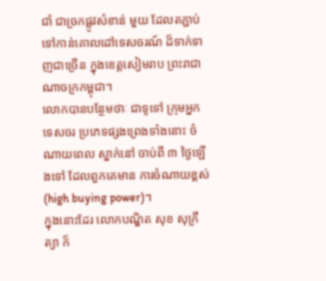ជាំ ជាច្រកផ្លូវសំខាន់ មួយ ដែលតភ្ជាប់ទៅកាន់គោលដៅទេសចរណ៍ ដ៏ទាក់ទាញជាច្រើន ក្នុងខេត្តសៀមរាប ព្រះរាជាណាចក្រកម្ពុជា។
លោកបានបន្ថែមថាៈ ជាទូទៅ ក្រុមអ្នកទេសចរ ប្រភេទផ្សងព្រេងទាំងនោះ ចំណាយពេល ស្នាក់នៅ ចាប់ពី ៣ ថ្ងៃឡើងទៅ ដែលពួកគេមាន ការចំណាយខ្ពស់ (high buying power)។
ក្នុងនោះដែរ លោកបណ្ឌិត សុខ សុក្រឹត្យា ក៏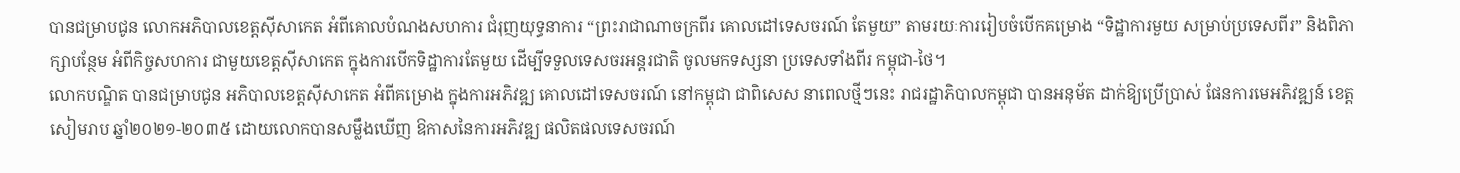បានជម្រាបជូន លោកអភិបាលខេត្តស៊ីសាកេត អំពីគោលបំណងសហការ ជំរុញយុទ្ធនាការ “ព្រះរាជាណាចក្រពីរ គោលដៅទេសចរណ៍ តែមួយ” តាមរយៈការរៀបចំបើកគម្រោង “ទិដ្ឋាការមួយ សម្រាប់ប្រទេសពីរ” និងពិភាក្សាបន្ថែម អំពីកិច្ចសហការ ជាមួយខេត្តស៊ីសាកេត ក្នុងការបើកទិដ្ឋាការតែមួយ ដើម្បីទទួលទេសចរអន្តរជាតិ ចូលមកទស្សនា ប្រទេសទាំងពីរ កម្ពុជា-ថៃ។
លោកបណ្ឌិត បានជម្រាបជូន អភិបាលខេត្តស៊ីសាកេត អំពីគម្រោង ក្នុងការអភិវឌ្ឍ គោលដៅទេសចរណ៍ នៅកម្ពុជា ជាពិសេស នាពេលថ្មីៗនេះ រាជរដ្ឋាភិបាលកម្ពុជា បានអនុម័ត ដាក់ឱ្យប្រើប្រាស់ ផែនការមេអភិវឌ្ឍន៍ ខេត្តសៀមរាប ឆ្នាំ២០២១-២០៣៥ ដោយលោកបានសម្លឹងឃើញ ឱកាសនៃការអភិវឌ្ឍ ផលិតផលទេសចរណ៍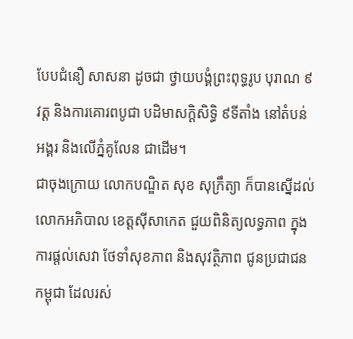បែបជំនឿ សាសនា ដូចជា ថ្វាយបង្គំព្រះពុទ្ធរូប បុរាណ ៩វត្ត និងការគោរពបូជា បដិមាសក្តិសិទ្ធិ ៩ទីតាំង នៅតំបន់អង្គរ និងលើភ្នំគូលែន ជាដើម។
ជាចុងក្រោយ លោកបណ្ឌិត សុខ សុក្រឹត្យា ក៏បានស្នើដល់លោកអភិបាល ខេត្តស៊ីសាកេត ជួយពិនិត្យលទ្ធភាព ក្នុងការផ្តល់សេវា ថែទាំសុខភាព និងសុវត្ថិភាព ជូនប្រជាជនកម្ពុជា ដែលរស់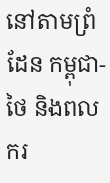នៅតាមព្រំដែន កម្ពុជា-ថៃ និងពលករ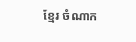ខ្មែរ ចំណាក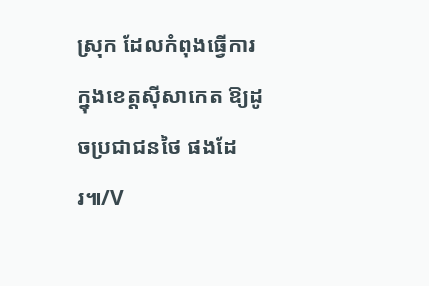ស្រុក ដែលកំពុងធ្វើការ ក្នុងខេត្តស៊ីសាកេត ឱ្យដូចប្រជាជនថៃ ផងដែរ៕/V